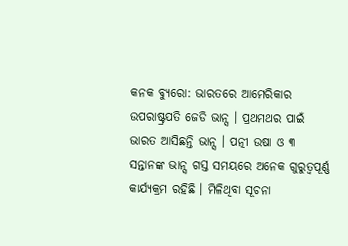କନକ ବ୍ୟୁରୋ: ଭାରତରେ ଆମେରିକାର ଉପରାଷ୍ଟ୍ରପତି ଜେଡି ଭାନ୍ସ । ପ୍ରଥମଥର ପାଇଁ ଭାରତ ଆସିଛନ୍ତି ଭାନ୍ସ । ପତ୍ନୀ ଉଷା ଓ ୩ ସନ୍ତାନଙ୍କ ଭାନ୍ସ ଗସ୍ତ ସମୟରେ ଅନେକ ଗୁରୁତ୍ବପୂର୍ଣ୍ଣ କାର୍ଯ୍ୟକ୍ରମ ରହିଛି । ମିଳିଥିବା ସୂଚନା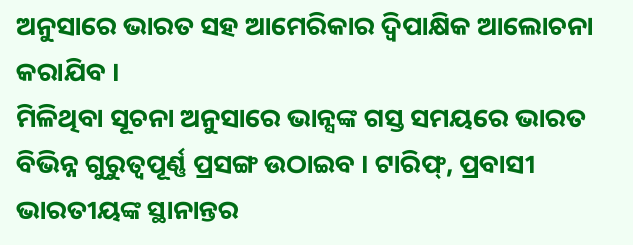ଅନୁସାରେ ଭାରତ ସହ ଆମେରିକାର ଦ୍ବିପାକ୍ଷିକ ଆଲୋଚନା କରାଯିବ ।
ମିଳିଥିବା ସୂଚନା ଅନୁସାରେ ଭାନ୍ସଙ୍କ ଗସ୍ତ ସମୟରେ ଭାରତ ବିଭିନ୍ନ ଗୁରୁତ୍ବପୂର୍ଣ୍ଣ ପ୍ରସଙ୍ଗ ଉଠାଇବ । ଟାରିଫ୍, ପ୍ରବାସୀ ଭାରତୀୟଙ୍କ ସ୍ଥାନାନ୍ତର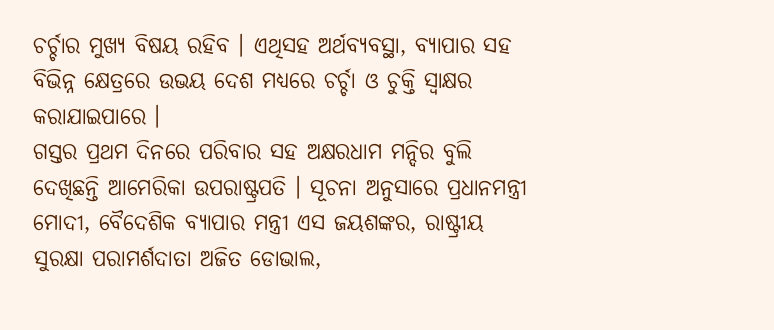ଚର୍ଚ୍ଚାର ମୁଖ୍ୟ ବିଷୟ ରହିବ । ଏଥିସହ ଅର୍ଥବ୍ୟବସ୍ଥା, ବ୍ୟାପାର ସହ ବିଭିନ୍ନ କ୍ଷେତ୍ରରେ ଉଭୟ ଦେଶ ମଧ୍ୟରେ ଚର୍ଚ୍ଚା ଓ ଚୁକ୍ତି ସ୍ବାକ୍ଷର କରାଯାଇପାରେ ।
ଗସ୍ତର ପ୍ରଥମ ଦିନରେ ପରିବାର ସହ ଅକ୍ଷରଧାମ ମନ୍ଦିର ବୁଲି ଦେଖିଛନ୍ତି ଆମେରିକା ଉପରାଷ୍ଟ୍ରପତି । ସୂଚନା ଅନୁସାରେ ପ୍ରଧାନମନ୍ତ୍ରୀ ମୋଦୀ, ବୈଦେଶିକ ବ୍ୟାପାର ମନ୍ତ୍ରୀ ଏସ ଜୟଶଙ୍କର, ରାଷ୍ଟ୍ରୀୟ ସୁରକ୍ଷା ପରାମର୍ଶଦାତା ଅଜିତ ଡୋଭାଲ,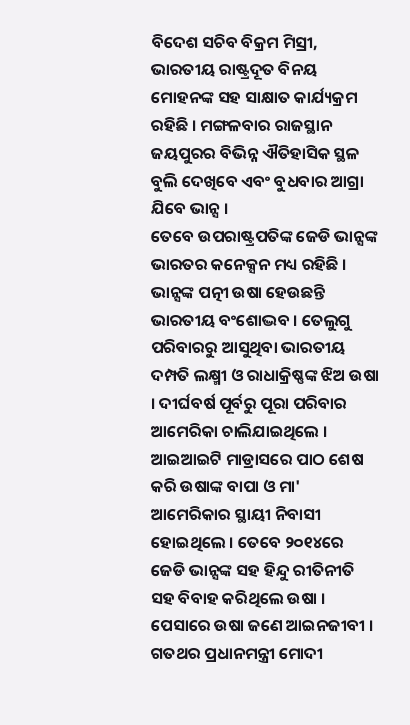ବିଦେଶ ସଚିବ ବିକ୍ରମ ମିସ୍ରୀ, ଭାରତୀୟ ରାଷ୍ଟ୍ରଦୂତ ବିନୟ ମୋହନଙ୍କ ସହ ସାକ୍ଷାତ କାର୍ଯ୍ୟକ୍ରମ ରହିଛି । ମଙ୍ଗଳବାର ରାଜସ୍ଥାନ ଜୟପୁରର ବିଭିନ୍ନ ଐତିହାସିକ ସ୍ଥଳ ବୁଲି ଦେଖିବେ ଏବଂ ବୁଧବାର ଆଗ୍ରା ଯିବେ ଭାନ୍ସ ।
ତେବେ ଉପରାଷ୍ଟ୍ରପତିଙ୍କ ଜେଡି ଭାନ୍ସଙ୍କ ଭାରତର କନେକ୍ସନ ମଧ୍ୟ ରହିଛି । ଭାନ୍ସଙ୍କ ପତ୍ନୀ ଉଷା ହେଉଛନ୍ତି ଭାରତୀୟ ବଂଶୋଦ୍ଭବ । ତେଲୁଗୁ ପରିବାରରୁ ଆସୁଥିବା ଭାରତୀୟ ଦମ୍ପତି ଲକ୍ଷ୍ମୀ ଓ ରାଧାକ୍ରିଷ୍ଣଙ୍କ ଝିଅ ଉଷା । ଦୀର୍ଘବର୍ଷ ପୂର୍ବରୁ ପୂରା ପରିବାର ଆମେରିକା ଚାଲିଯାଇଥିଲେ । ଆଇଆଇଟି ମାଡ୍ରାସରେ ପାଠ ଶେଷ କରି ଉଷାଙ୍କ ବାପା ଓ ମା' ଆମେରିକାର ସ୍ଥାୟୀ ନିବାସୀ ହୋଇଥିଲେ । ତେବେ ୨୦୧୪ରେ ଜେଡି ଭାନ୍ସଙ୍କ ସହ ହିନ୍ଦୁ ରୀତିନୀତି ସହ ବିବାହ କରିଥିଲେ ଉଷା । ପେସାରେ ଉଷା ଜଣେ ଆଇନଜୀବୀ । ଗତଥର ପ୍ରଧାନମନ୍ତ୍ରୀ ମୋଦୀ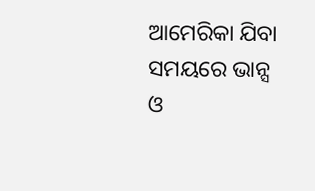ଆମେରିକା ଯିବା ସମୟରେ ଭାନ୍ସ ଓ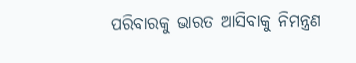ପରିବାରକୁ ଭାରତ ଆସିବାକୁ ନିମନ୍ତ୍ରଣ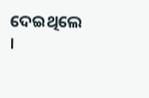ଦେଇଥିଲେ ।